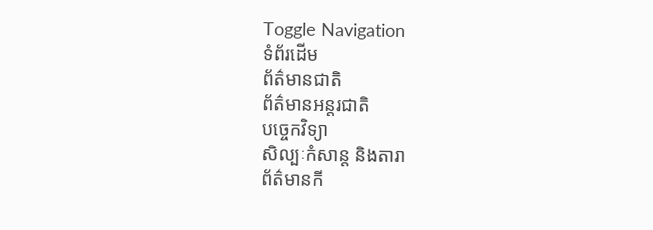Toggle Navigation
ទំព័រដើម
ព័ត៌មានជាតិ
ព័ត៌មានអន្តរជាតិ
បច្ចេកវិទ្យា
សិល្បៈកំសាន្ត និងតារា
ព័ត៌មានកី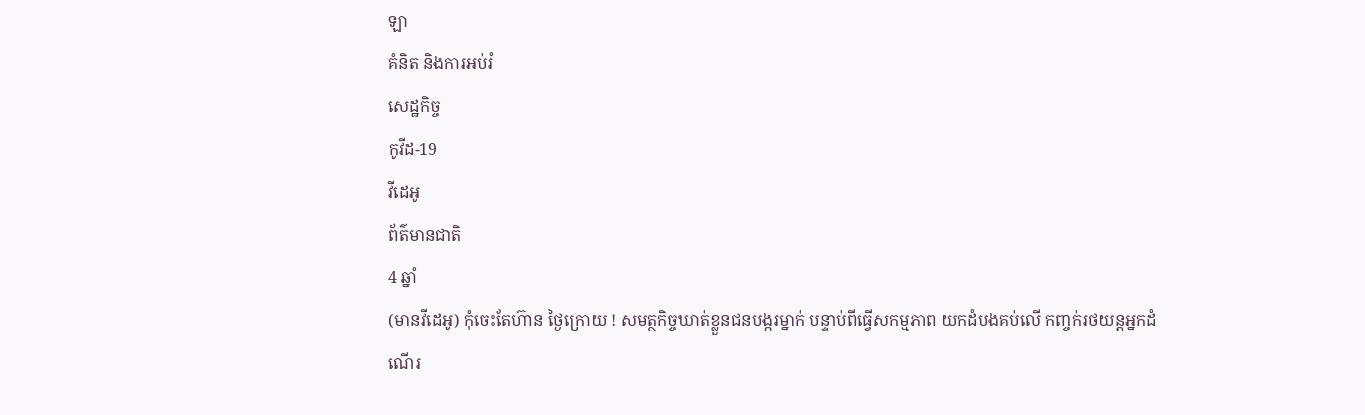ឡា
គំនិត និងការអប់រំ
សេដ្ឋកិច្ច
កូវីដ-19
វីដេអូ
ព័ត៌មានជាតិ
4 ឆ្នាំ
(មានវីដេអូ) កុំចេះតែហ៊ាន ថ្ងៃក្រោយ ! សមត្ថកិច្ចឃាត់ខ្លួនជនបង្ករម្នាក់ បន្ទាប់ពីធ្វើសកម្មភាព យកដំបងគប់លើ កញ្ចក់រថយន្តអ្នកដំណើរ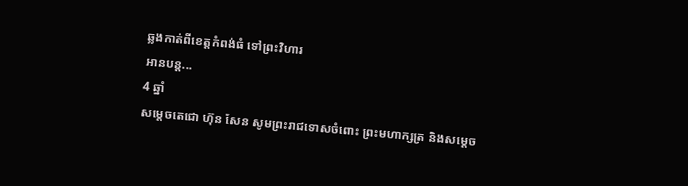ឆ្លងកាត់ពីខេត្តកំពង់ធំ ទៅព្រះវិហារ
អានបន្ត...
4 ឆ្នាំ
សម្ដេចតេជោ ហ៊ុន សែន សូមព្រះរាជទោសចំពោះ ព្រះមហាក្សត្រ និងសម្ដេច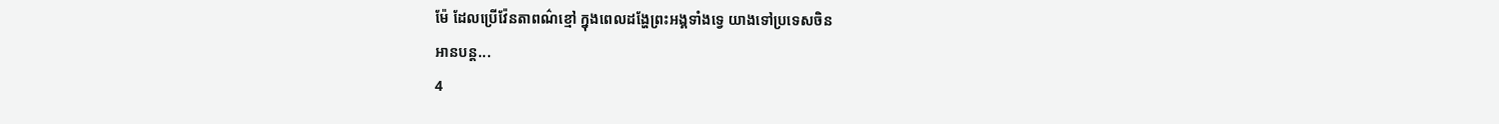ម៉ែ ដែលប្រើវ៉ែនតាពណ៌ខ្មៅ ក្នុងពេលដង្ហែព្រះអង្គទាំងទ្វេ យាងទៅប្រទេសចិន
អានបន្ត...
4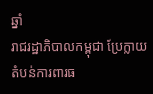ឆ្នាំ
រាជរដ្ឋាភិបាលកម្ពុជា ប្រែក្លាយតំបន់ការពារធ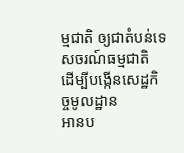ម្មជាតិ ឲ្យជាតំបន់ទេសចរណ៍ធម្មជាតិ ដើម្បីបង្កើនសេដ្ឋកិច្ចមូលដ្ឋាន
អានប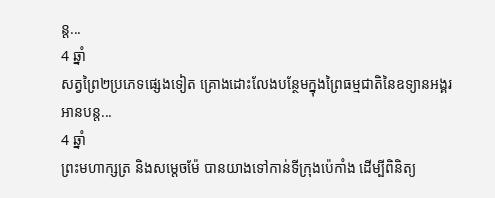ន្ត...
4 ឆ្នាំ
សត្វព្រៃ២ប្រភេទផ្សេងទៀត គ្រោងដោះលែងបន្ថែមក្នុងព្រៃធម្មជាតិនៃឧទ្យានអង្គរ
អានបន្ត...
4 ឆ្នាំ
ព្រះមហាក្សត្រ និងសម្តេចម៉ែ បានយាងទៅកាន់ទីក្រុងប៉េកាំង ដើម្បីពិនិត្យ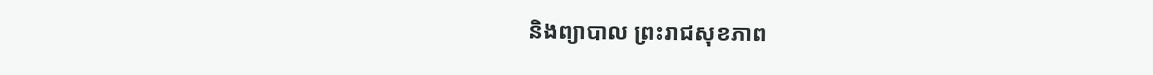និងព្យាបាល ព្រះរាជសុខភាព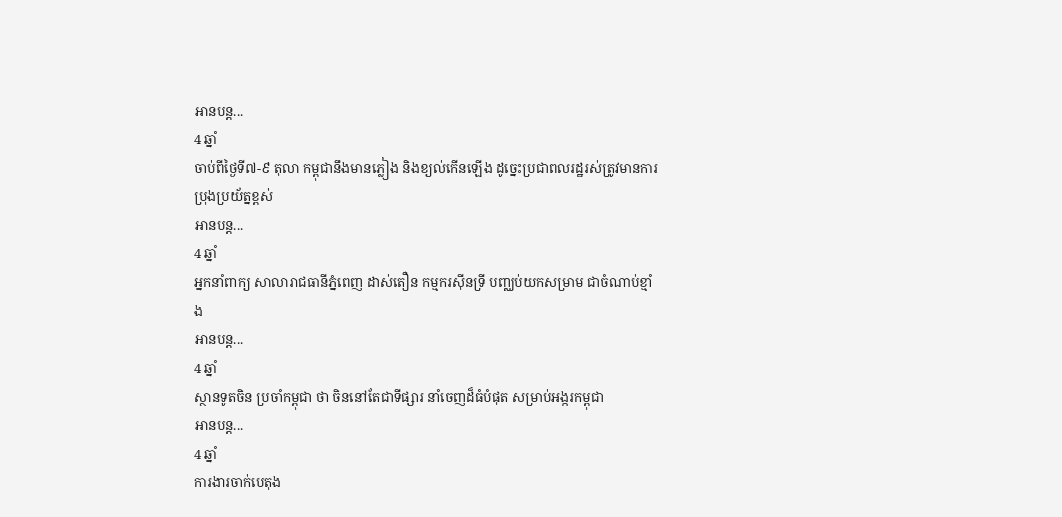អានបន្ត...
4 ឆ្នាំ
ចាប់ពីថ្ងៃទី៧-៩ តុលា កម្ពុជានឹងមានភ្លៀង និងខ្យល់កើនឡើង ដូច្នេះប្រជាពលរដ្ឋរស់ត្រូវមានការប្រុងប្រយ័ត្នខ្ពស់
អានបន្ត...
4 ឆ្នាំ
អ្នកនាំពាក្យ សាលារាជធានីភ្នំពេញ ដាស់តឿន កម្មករស៊ីនទ្រី បញ្ឈប់យកសម្រាម ជាចំណាប់ខ្មាំង
អានបន្ត...
4 ឆ្នាំ
ស្ថានទូតចិន ប្រចាំកម្ពុជា ថា ចិននៅតែជាទីផ្សារ នាំចេញដ៏ធំបំផុត សម្រាប់អង្ករកម្ពុជា
អានបន្ត...
4 ឆ្នាំ
ការងារចាក់បេតុង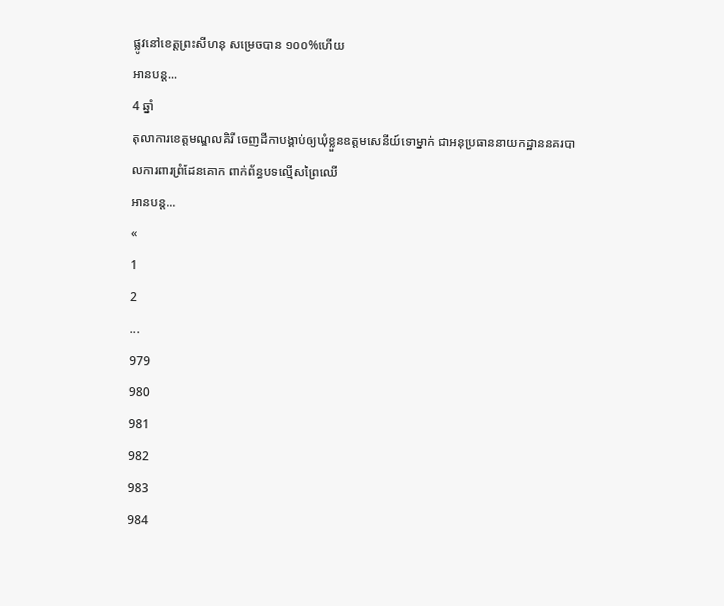ផ្លូវនៅខេត្តព្រះសីហនុ សម្រេចបាន ១០០%ហើយ
អានបន្ត...
4 ឆ្នាំ
តុលាការខេត្តមណ្ឌលគិរី ចេញដីកាបង្គាប់ឲ្យឃុំខ្លួនឧត្ដមសេនីយ៍ទោម្នាក់ ជាអនុប្រធាននាយកដ្ឋាននគរបាលការពារព្រំដែនគោក ពាក់ព័ន្ធបទល្មើសព្រៃឈើ
អានបន្ត...
«
1
2
...
979
980
981
982
983
984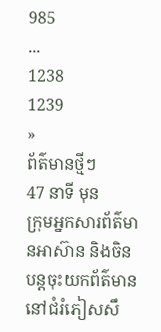985
...
1238
1239
»
ព័ត៌មានថ្មីៗ
47 នាទី មុន
ក្រុមអ្នកសារព័ត៌មានអាស៊ាន និងចិន បន្តចុះយកព័ត៌មាន នៅជំរំភៀសសឹ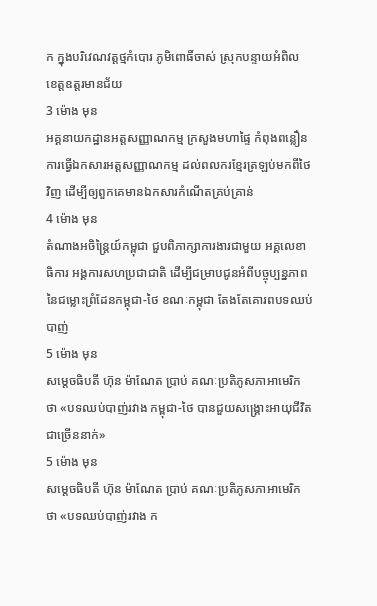ក ក្នុងបរិវេណវត្តថ្មកំបោរ ភូមិពោធិ៍ចាស់ ស្រុកបន្ទាយអំពិល ខេត្តឧត្តរមានជ័យ
3 ម៉ោង មុន
អគ្គនាយកដ្ឋានអត្តសញ្ញាណកម្ម ក្រសួងមហាផ្ទៃ កំពុងពន្លឿនការធ្វើឯកសារអត្តសញ្ញាណកម្ម ដល់ពលករខ្មែរត្រឡប់មកពីថៃវិញ ដើម្បីឲ្យពួកគេមានឯកសារកំណើតគ្រប់គ្រាន់
4 ម៉ោង មុន
តំណាងអចិន្ត្រៃយ៍កម្ពុជា ជួបពិភាក្សាការងារជាមួយ អគ្គលេខាធិការ អង្គការសហប្រជាជាតិ ដើម្បីជម្រាបជូនអំពីបច្ចុប្បន្នភាពនៃជម្លោះព្រំដែនកម្ពុជា-ថៃ ខណៈកម្ពុជា តែងតែគោរពបទឈប់បាញ់
5 ម៉ោង មុន
សម្ដេចធិបតី ហ៊ុន ម៉ាណែត ប្រាប់ គណៈប្រតិភូសភាអាមេរិក ថា «បទឈប់បាញ់រវាង កម្ពុជា-ថៃ បានជួយសង្រ្គោះអាយុជីវិតជាច្រើននាក់»
5 ម៉ោង មុន
សម្ដេចធិបតី ហ៊ុន ម៉ាណែត ប្រាប់ គណៈប្រតិភូសភាអាមេរិក ថា «បទឈប់បាញ់រវាង ក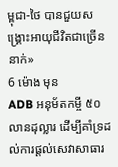ម្ពុជា-ថៃ បានជួយសង្រ្គោះអាយុជីវិតជាច្រើននាក់»
6 ម៉ោង មុន
ADB អនុម័តកម្ចី ៥០លានដុល្លារ ដើម្បីគាំទ្រដល់ការផ្តល់សេវាសាធារ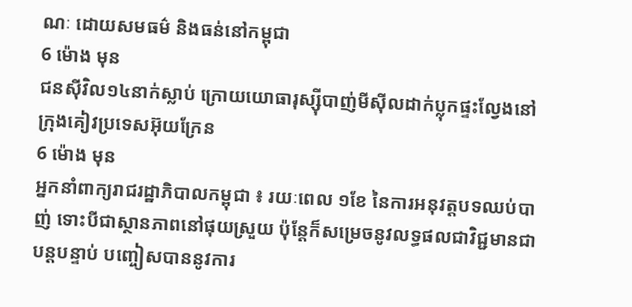ណៈ ដោយសមធម៌ និងធន់នៅកម្ពុជា
6 ម៉ោង មុន
ជនស៊ីវិល១៤នាក់ស្លាប់ ក្រោយយោធារុស្ស៊ីបាញ់មីស៊ីលដាក់ប្លុកផ្ទះល្វែងនៅក្រុងគៀវប្រទេសអ៊ុយក្រែន
6 ម៉ោង មុន
អ្នកនាំពាក្យរាជរដ្ឋាភិបាលកម្ពុជា ៖ រយៈពេល ១ខែ នៃការអនុវត្តបទឈប់បាញ់ ទោះបីជាស្ថានភាពនៅផុយស្រួយ ប៉ុន្តែក៏សម្រេចនូវលទ្ធផលជាវិជ្ជមានជាបន្តបន្ទាប់ បញ្ចៀសបាននូវការ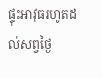ផ្ទុះអាវុធរហូតដល់សព្វថ្ងៃ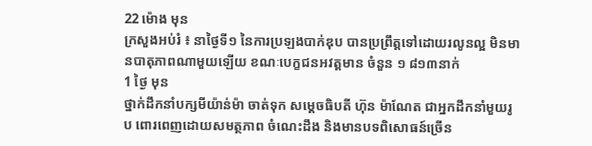22 ម៉ោង មុន
ក្រសួងអប់រំ ៖ នាថ្ងៃទី១ នៃការប្រឡងបាក់ឌុប បានប្រព្រឹត្តទៅដោយរលូនល្អ មិនមានបាតុភាពណាមួយឡើយ ខណៈបេក្ខជនអវត្តមាន ចំនួន ១ ៨១៣នាក់
1 ថ្ងៃ មុន
ថ្នាក់ដឹកនាំបក្សមីយ៉ាន់ម៉ា ចាត់ទុក សម្ដេចធិបតី ហ៊ុន ម៉ាណែត ជាអ្នកដឹកនាំមួយរូប ពោរពេញដោយសមត្ថភាព ចំណេះដឹង និងមានបទពិសោធន៍ច្រើន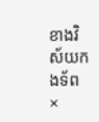ខាងវិស័យកងទ័ព
×